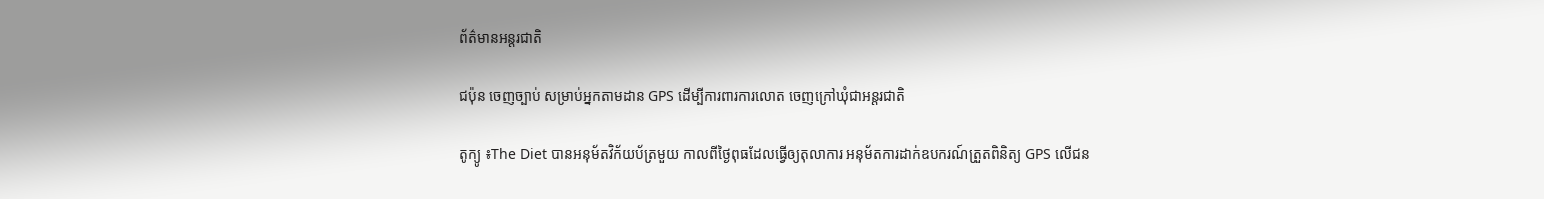ព័ត៌មានអន្តរជាតិ

ជប៉ុន ចេញច្បាប់ សម្រាប់អ្នកតាមដាន GPS ដើម្បីការពារការលោត ចេញក្រៅឃុំជាអន្តរជាតិ

តូក្យូ ៖The Diet បានអនុម័តវិក័យប័ត្រមួយ កាលពីថ្ងៃពុធដែលធ្វើឲ្យតុលាការ អនុម័តការដាក់ឧបករណ៍ត្រួតពិនិត្យ GPS លើជន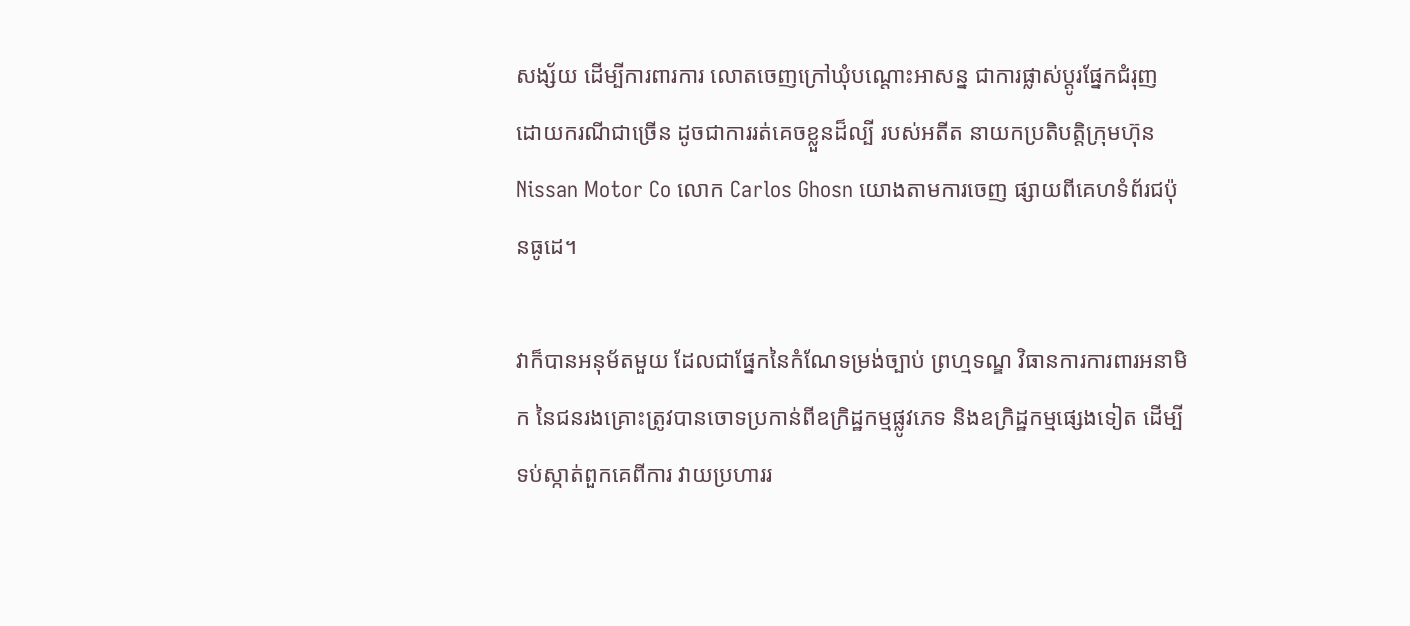សង្ស័យ ដើម្បីការពារការ លោតចេញក្រៅឃុំបណ្តោះអាសន្ន ជាការផ្លាស់ប្តូរផ្នែកជំរុញ ដោយករណីជាច្រើន ដូចជាការរត់គេចខ្លួនដ៏ល្បី របស់អតីត នាយកប្រតិបត្តិក្រុមហ៊ុន Nissan Motor Co លោក Carlos Ghosn យោងតាមការចេញ ផ្សាយពីគេហទំព័រជប៉ុនធូដេ។

វាក៏បានអនុម័តមួយ ដែលជាផ្នែកនៃកំណែទម្រង់ច្បាប់ ព្រហ្មទណ្ឌ វិធានការការពារអនាមិក នៃជនរងគ្រោះត្រូវបានចោទប្រកាន់ពីឧក្រិដ្ឋកម្មផ្លូវភេទ និងឧក្រិដ្ឋកម្មផ្សេងទៀត ដើម្បីទប់ស្កាត់ពួកគេពីការ វាយប្រហាររ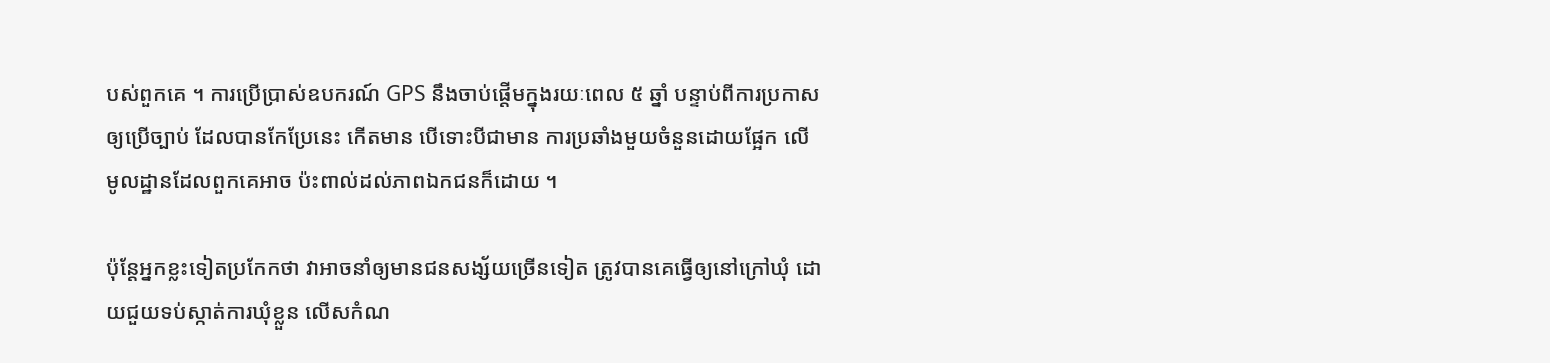បស់ពួកគេ ។ ការប្រើប្រាស់ឧបករណ៍ GPS នឹងចាប់ផ្តើមក្នុងរយៈពេល ៥ ឆ្នាំ បន្ទាប់ពីការប្រកាសឲ្យប្រើច្បាប់ ដែលបានកែប្រែនេះ កើតមាន បើទោះបីជាមាន ការប្រឆាំងមួយចំនួនដោយផ្អែក លើមូលដ្ឋានដែលពួកគេអាច ប៉ះពាល់ដល់ភាពឯកជនក៏ដោយ ។

ប៉ុន្តែអ្នកខ្លះទៀតប្រកែកថា វាអាចនាំឲ្យមានជនសង្ស័យច្រើនទៀត ត្រូវបានគេធ្វើឲ្យនៅក្រៅឃុំ ដោយជួយទប់ស្កាត់ការឃុំខ្លួន លើសកំណ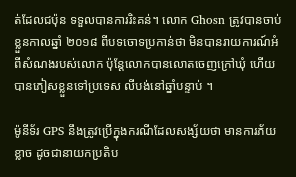ត់ដែលជប៉ុន ទទួលបានការរិះគន់។ លោក Ghosn ត្រូវបានចាប់ខ្លួនកាលឆ្នាំ ២០១៨ ពីបទចោទប្រកាន់ថា មិនបានរាយការណ៍អំពីសំណងរបស់លោក ប៉ុន្តែលោកបានលោតចេញក្រៅឃុំ ហើយបានភៀសខ្លួនទៅប្រទេស លីបង់នៅឆ្នាំបន្ទាប់ ។

ម៉ូនីទ័រ GPS នឹងត្រូវប្រើក្នុងករណីដែលសង្ស័យថា មានការភ័យខ្លាច ដូចជានាយកប្រតិប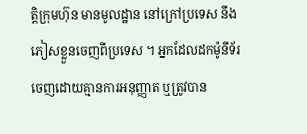ត្តិក្រុមហ៊ុន មានមូលដ្ឋាន នៅក្រៅប្រទេស នឹងភៀសខ្លួនចេញពីប្រទេស ។ អ្នកដែលដកម៉ូនីទ័រ ចេញដោយគ្មានការអនុញ្ញាត ឬត្រូវបាន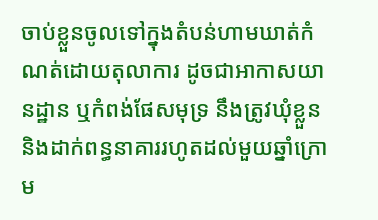ចាប់ខ្លួនចូលទៅក្នុងតំបន់ហាមឃាត់កំណត់ដោយតុលាការ ដូចជាអាកាសយានដ្ឋាន ឬកំពង់ផែសមុទ្រ នឹងត្រូវឃុំខ្លួន និងដាក់ពន្ធនាគាររហូតដល់មួយឆ្នាំក្រោម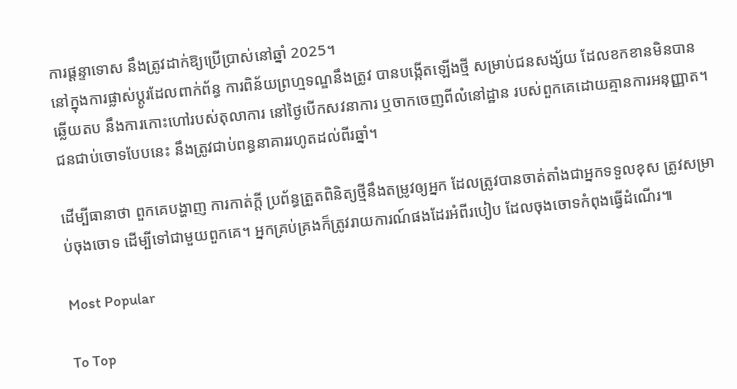ការផ្តន្ទាទោស នឹងត្រូវដាក់ឱ្យប្រើប្រាស់នៅឆ្នាំ 2025។
នៅក្នុងការផ្លាស់ប្តូរដែលពាក់ព័ន្ធ ការពិន័យព្រហ្មទណ្ឌនឹងត្រូវ បានបង្កើតឡើងថ្មី សម្រាប់ជនសង្ស័យ ដែលខកខានមិនបានឆ្លើយតប នឹងការកោះហៅរបស់តុលាការ នៅថ្ងៃបើកសវនាការ ឬចាកចេញពីលំនៅដ្ឋាន របស់ពួកគេដោយគ្មានការអនុញ្ញាត។ ជនជាប់ចោទបែបនេះ នឹងត្រូវជាប់ពន្ធនាគាររហូតដល់ពីរឆ្នាំ។

ដើម្បីធានាថា ពួកគេបង្ហាញ ការកាត់ក្តី ប្រព័ន្ធត្រួតពិនិត្យថ្មីនឹងតម្រូវឲ្យអ្នក ដែលត្រូវបានចាត់តាំងជាអ្នកទទួលខុស ត្រូវសម្រាប់ចុងចោទ ដើម្បីទៅជាមួយពួកគេ។ អ្នកគ្រប់គ្រងក៏ត្រូវរាយការណ៍ផងដែរអំពីរបៀប ដែលចុងចោទកំពុងធ្វើដំណើរ៕

Most Popular

To Top